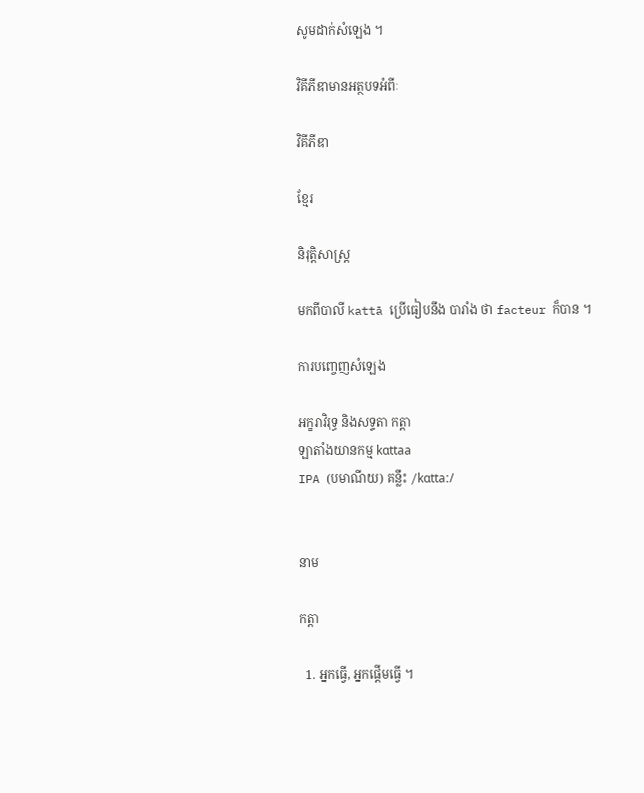សូមដាក់សំឡេង ។

វិគីភីឌាមានអត្ថបទអំពីៈ

វិគីភីឌា

ខ្មែរ

និរុត្តិសាស្ត្រ

មកពីបាលី kattā ប្រើធៀបនឹង បារាំង ថា facteur ក៏បាន ។

ការបញ្ចេញសំឡេង

អក្ខរាវិរុទ្ធ និងសទ្ទតា កត្តា
ឡាតាំងយានកម្ម kɑttaa
IPA (បមាណីយ) គន្លឹះ /kɑttaː/


នាម

កត្តា

  1. អ្នកធ្វើ, អ្នកផ្ដើមធ្វើ ។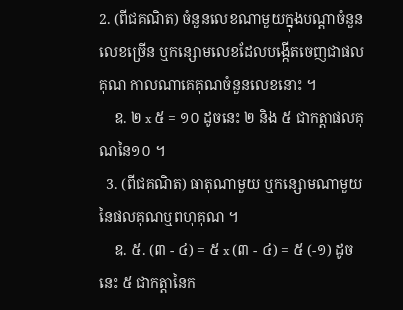2. (ពីជគណិត) ចំនួនលេខណាមួយក្នុងបណ្ដាចំនួនលេខច្រើន ឬកន្សោមលេខដែលបង្កើតចេញជាផលគុណ កាលណាគេគុណចំនួនលេខនោះ ។
    ឧ. ២ x ៥ = ១០ ដូចនេះ ២ និង ៥ ជាកត្តាផលគុណនៃ១០ ។
  3. (ពីជគណិត) ធាតុណាមួយ ឬកន្សោមណាមួយនៃផលគុណឬពហុគុណ ។
    ឧ. ៥. (៣ - ៤) = ៥ x (៣ - ៤) = ៥ (-១) ដូចនេះ ៥ ជាកត្តានៃក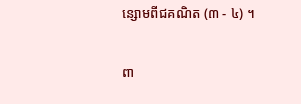ន្សោមពីជគណិត (៣ - ៤) ។

ពា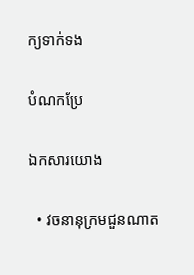ក្យទាក់ទង

បំណកប្រែ

ឯកសារយោង

  • វចនានុក្រមជួនណាត